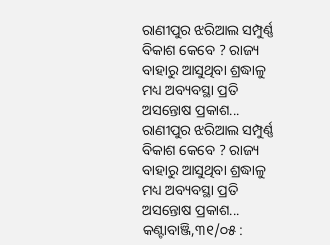ରାଣୀପୁର ଝରିଆଲ ସମ୍ପୁର୍ଣ୍ଣ ବିକାଶ କେବେ ? ରାଜ୍ୟ ବାହାରୁ ଆସୁଥିବା ଶ୍ରଦ୍ଧାଳୁ ମଧ୍ୟ ଅବ୍ୟବସ୍ଥା ପ୍ରତି ଅସନ୍ତୋଷ ପ୍ରକାଶ...
ରାଣୀପୁର ଝରିଆଲ ସମ୍ପୁର୍ଣ୍ଣ ବିକାଶ କେବେ ? ରାଜ୍ୟ ବାହାରୁ ଆସୁଥିବା ଶ୍ରଦ୍ଧାଳୁ ମଧ୍ୟ ଅବ୍ୟବସ୍ଥା ପ୍ରତି ଅସନ୍ତୋଷ ପ୍ରକାଶ...
କଣ୍ଟାବାଞ୍ଜି,୩୧/୦୫ :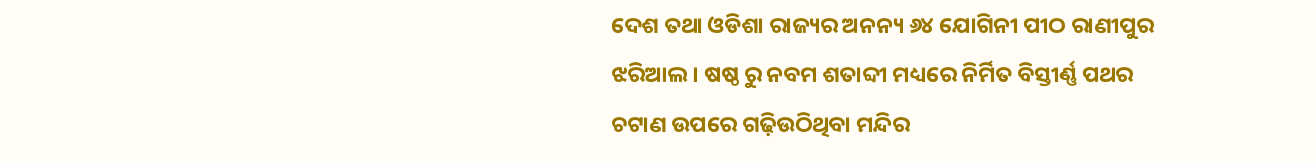ଦେଶ ତଥା ଓଡିଶା ରାଜ୍ୟର ଅନନ୍ୟ ୬୪ ଯୋଗିନୀ ପୀଠ ରାଣୀପୁର ଝରିଆଲ। ଷଷ୍ଠ ରୁ ନବମ ଶତାବ୍ଦୀ ମଧ୍ୟରେ ନିର୍ମିତ ବିସ୍ତୀର୍ଣ୍ଣ ପଥର ଚଟାଣ ଉପରେ ଗଢ଼ିଉଠିଥିବା ମନ୍ଦିର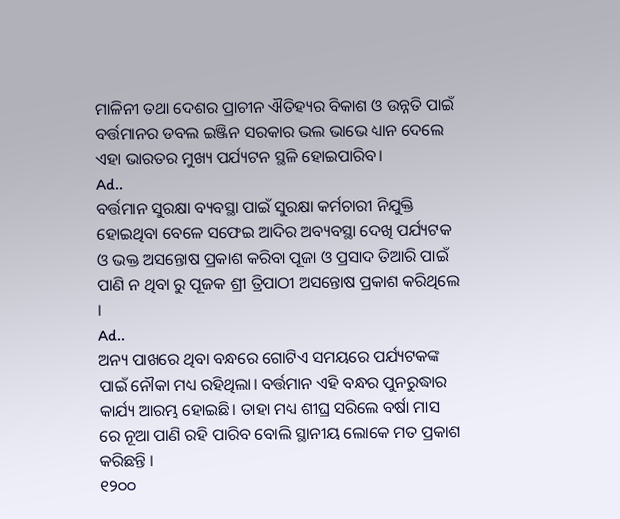ମାଳିନୀ ତଥା ଦେଶର ପ୍ରାଚୀନ ଐତିହ୍ୟର ବିକାଶ ଓ ଉନ୍ନତି ପାଇଁ ବର୍ତ୍ତମାନର ଡବଲ ଇଞ୍ଜିନ ସରକାର ଭଲ ଭାଭେ ଧ୍ୟାନ ଦେଲେ ଏହା ଭାରତର ମୁଖ୍ୟ ପର୍ଯ୍ୟଟନ ସ୍ଥଳି ହୋଇପାରିବ।
Ad..
ବର୍ତ୍ତମାନ ସୁରକ୍ଷା ବ୍ୟବସ୍ଥା ପାଇଁ ସୁରକ୍ଷା କର୍ମଚାରୀ ନିଯୁକ୍ତି ହୋଇଥିବା ବେଳେ ସଫେଇ ଆଦିର ଅବ୍ୟବସ୍ଥା ଦେଖି ପର୍ଯ୍ୟଟକ ଓ ଭକ୍ତ ଅସନ୍ତୋଷ ପ୍ରକାଶ କରିବା ପୂଜା ଓ ପ୍ରସାଦ ତିଆରି ପାଇଁ ପାଣି ନ ଥିବା ରୁ ପୂଜକ ଶ୍ରୀ ତ୍ରିପାଠୀ ଅସନ୍ତୋଷ ପ୍ରକାଶ କରିଥିଲେ ।
Ad..
ଅନ୍ୟ ପାଖରେ ଥିବା ବନ୍ଧରେ ଗୋଟିଏ ସମୟରେ ପର୍ଯ୍ୟଟକଙ୍କ ପାଇଁ ନୌକା ମଧ୍ୟ ରହିଥିଲା। ବର୍ତ୍ତମାନ ଏହି ବନ୍ଧର ପୁନରୁଦ୍ଧାର କାର୍ଯ୍ୟ ଆରମ୍ଭ ହୋଇଛି। ତାହା ମଧ୍ୟ ଶୀଘ୍ର ସରିଲେ ବର୍ଷା ମାସ ରେ ନୂଆ ପାଣି ରହି ପାରିବ ବୋଲି ସ୍ଥାନୀୟ ଲୋକେ ମତ ପ୍ରକାଶ କରିଛନ୍ତି ।
୧୨୦୦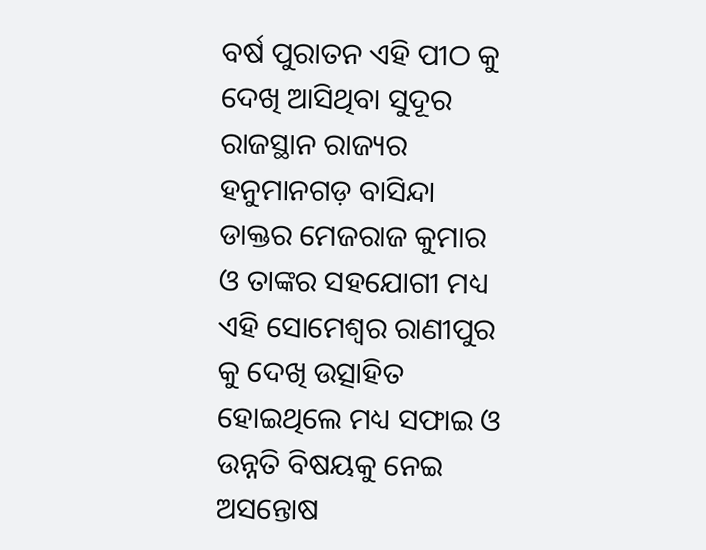ବର୍ଷ ପୁରାତନ ଏହି ପୀଠ କୁ ଦେଖି ଆସିଥିବା ସୁଦୂର ରାଜସ୍ଥାନ ରାଜ୍ୟର ହନୁମାନଗଡ଼ ବାସିନ୍ଦା ଡାକ୍ତର ମେଜରାଜ କୁମାର ଓ ତାଙ୍କର ସହଯୋଗୀ ମଧ୍ୟ ଏହି ସୋମେଶ୍ୱର ରାଣୀପୁର କୁ ଦେଖି ଉତ୍ସାହିତ ହୋଇଥିଲେ ମଧ୍ୟ ସଫାଇ ଓ ଉନ୍ନତି ବିଷୟକୁ ନେଇ ଅସନ୍ତୋଷ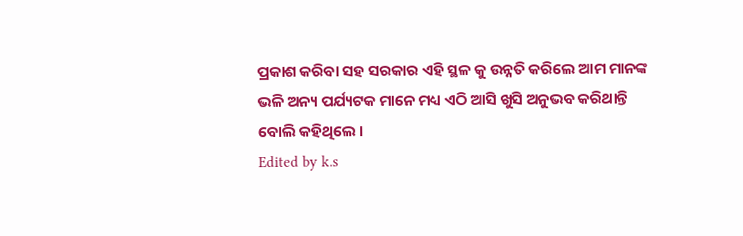ପ୍ରକାଶ କରିବା ସହ ସରକାର ଏହି ସ୍ଥଳ କୁ ଉନ୍ନତି କରିଲେ ଆମ ମାନଙ୍କ ଭଳି ଅନ୍ୟ ପର୍ଯ୍ୟଟକ ମାନେ ମଧ୍ୟ ଏଠି ଆସି ଖୁସି ଅନୁଭବ କରିଥାନ୍ତି ବୋଲି କହିଥିଲେ ।
Edited by k.s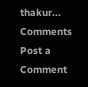thakur...
Comments
Post a Comment